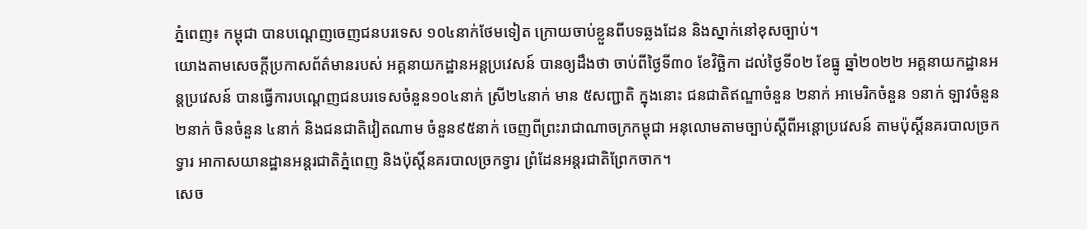ភ្នំពេញ៖ កម្ពុជា បានបណ្ដេញចេញជនបរទេស ១០៤នាក់ថែមទៀត ក្រោយចាប់ខ្លួនពីបទឆ្លងដែន និងស្នាក់នៅខុសច្បាប់។
យោងតាមសេចក្ដីប្រកាសព័ត៌មានរបស់ អគ្គនាយកដ្ឋានអន្តប្រវេសន៍ បានឲ្យដឹងថា ចាប់ពីថ្ងៃទី៣០ ខែវិច្ឆិកា ដល់ថ្ងៃទី០២ ខែធ្នូ ឆ្នាំ២០២២ អគ្គនាយកដ្ឋានអន្តប្រវេសន៍ បានធ្វើការបណ្ដេញជនបរទេសចំនួន១០៤នាក់ ស្រី២៤នាក់ មាន ៥សញ្ជាតិ ក្នុងនោះ ជនជាតិឥណ្ឌាចំនួន ២នាក់ អាមេរិកចំនួន ១នាក់ ឡាវចំនួន ២នាក់ ចិនចំនួន ៤នាក់ និងជនជាតិវៀតណាម ចំនួន៩៥នាក់ ចេញពីព្រះរាជាណាចក្រកម្ពុជា អនុលោមតាមច្បាប់ស្តីពីអន្តោប្រវេសន៍ តាមប៉ុស្តិ៍នគរបាលច្រកទ្វារ អាកាសយានដ្ឋានអន្តរជាតិភ្នំពេញ និងប៉ុស្តិ៍នគរបាលច្រកទ្វារ ព្រំដែនអន្តរជាតិព្រែកចាក។
សេច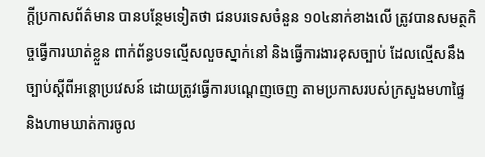ក្ដីប្រកាសព័ត៌មាន បានបន្ថែមទៀតថា ជនបរទេសចំនួន ១០៤នាក់ខាងលើ ត្រូវបានសមត្ថកិច្ចធ្វើការឃាត់ខ្លួន ពាក់ព័ន្ធបទល្មើសលួចស្នាក់នៅ និងធ្វើការងារខុសច្បាប់ ដែលល្មើសនឹងច្បាប់ស្ដីពីអន្តោប្រវេសន៍ ដោយត្រូវធ្វើការបណ្ដេញចេញ តាមប្រកាសរបស់ក្រសួងមហាផ្ទៃ និងហាមឃាត់ការចូល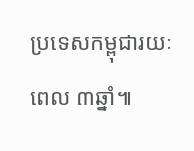ប្រទេសកម្ពុជារយៈពេល ៣ឆ្នាំ៕